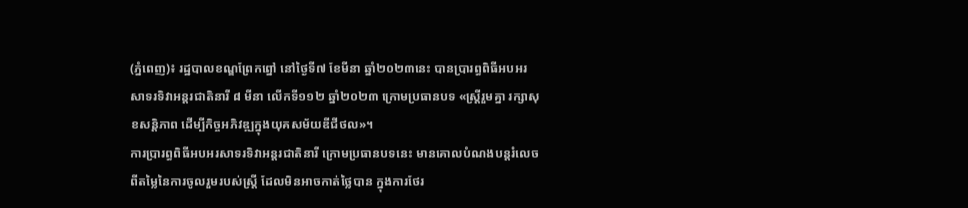(ភ្នំពេញ)៖ រដ្ឋបាលខណ្ឌព្រែកព្នៅ នៅថ្ងៃទី៧ ខែមីនា ឆ្នាំ២០២៣នេះ បានប្រារព្ធពិធីអបអរសាទរទិវាអន្តរជាតិនារី ៨ មីនា លើកទី១១២ ឆ្នាំ២០២៣ ក្រោមប្រធានបទ «ស្ត្រីរួមគ្នា រក្សាសុខសន្តិភាព ដើម្បីកិច្ចអភិវឌ្ឍក្នុងយុគសម័យឌីជីថល»។
ការប្រារព្ធពិធីអបអរសាទរទិវាអន្តរជាតិនារី ក្រោមប្រធានបទនេះ មានគោលបំណងបន្តរំលេចពីតម្លៃនៃការចូលរួមរបស់ស្ត្រី ដែលមិនអាចកាត់ថ្លៃបាន ក្នុងការថែរ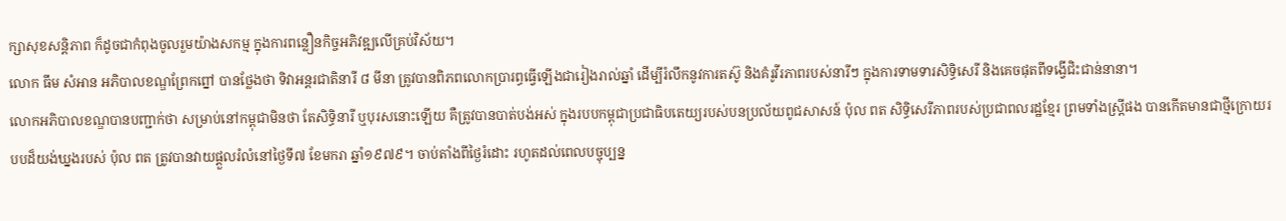ក្សាសុខសន្តិភាព ក៏ដូចជាកំពុងចូលរួមយ៉ាងសកម្ម ក្នុងការពន្លឿនកិច្ចអភិវឌ្ឍលើគ្រប់វិស័យ។
លោក ធឹម សំអាន អភិបាលខណ្ឌព្រែកព្នៅ បានថ្លែងថា ទិវាអន្តរជាតិនារី ៨ មីនា ត្រូវបានពិភពលោកប្រារព្ធធ្វើឡើងជារៀងរាល់ឆ្នាំ ដើម្បីរំលឹកនូវការតស៊ូ និងគំរូវីរភាពរបស់នារីៗ ក្នុងការទាមទារសិទ្ធិសេរី និងគេចផុតពីទង្វើជិះជាន់នានា។
លោកអភិបាលខណ្ឌបានបញ្ជាក់ថា សម្រាប់នៅកម្ពុជាមិនថា តែសិទ្ធិនារី ឬបុរសនោះឡើយ គឺត្រូវបានបាត់បង់អស់ ក្នុងរបបកម្ពុជាប្រជាធិបតេយ្យរបស់បនប្រល័យពូជសាសន៍ ប៉ុល ពត សិទ្ធិសេរីភាពរបស់ប្រជាពលរដ្ឋខ្មែរ ព្រមទាំងស្ត្រីផង បានកើតមានជាថ្មីក្រោយរបបដ៏យង់ឃ្នងរបស់ ប៉ុល ពត ត្រូវបានវាយផ្តួលរំលំនៅថ្ងៃទី៧ ខែមករា ឆ្នាំ១៩៧៩។ ចាប់តាំងពីថ្ងៃរំដោះ រហូតដល់ពេលបច្ចុប្បន្ន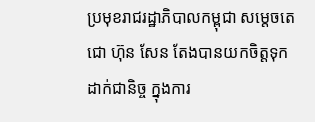ប្រមុខរាជរដ្ឋាភិបាលកម្ពុជា សម្តេចតេជោ ហ៊ុន សែន តែងបានយកចិត្តទុកដាក់ជានិច្ច ក្នុងការ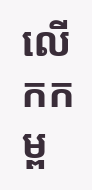លើកកម្ព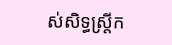ស់សិទ្ធស្រ្តីក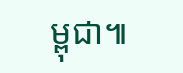ម្ពុជា៕